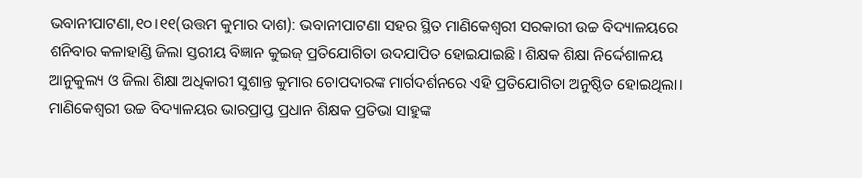ଭବାନୀପାଟଣା,୧୦।୧୧(ଉତ୍ତମ କୁମାର ଦାଶ): ଭବାନୀପାଟଣା ସହର ସ୍ଥିତ ମାଣିକେଶ୍ଵରୀ ସରକାରୀ ଉଚ୍ଚ ବିଦ୍ୟାଳୟରେ ଶନିବାର କଳାହାଣ୍ଡି ଜିଲା ସ୍ତରୀୟ ବିଜ୍ଞାନ କୁଇଜ୍ ପ୍ରତିଯୋଗିତା ଉଦଯାପିତ ହୋଇଯାଇଛି। ଶିକ୍ଷକ ଶିକ୍ଷା ନିର୍ଦ୍ଦେଶାଳୟ ଆନୁକୁଲ୍ୟ ଓ ଜିଲା ଶିକ୍ଷା ଅଧିକାରୀ ସୁଶାନ୍ତ କୁମାର ଚୋପଦାରଙ୍କ ମାର୍ଗଦର୍ଶନରେ ଏହି ପ୍ରତିଯୋଗିତା ଅନୁଷ୍ଠିତ ହୋଇଥିଲା। ମାଣିକେଶ୍ଵରୀ ଉଚ୍ଚ ବିଦ୍ୟାଳୟର ଭାରପ୍ରାପ୍ତ ପ୍ରଧାନ ଶିକ୍ଷକ ପ୍ରତିଭା ସାହୁଙ୍କ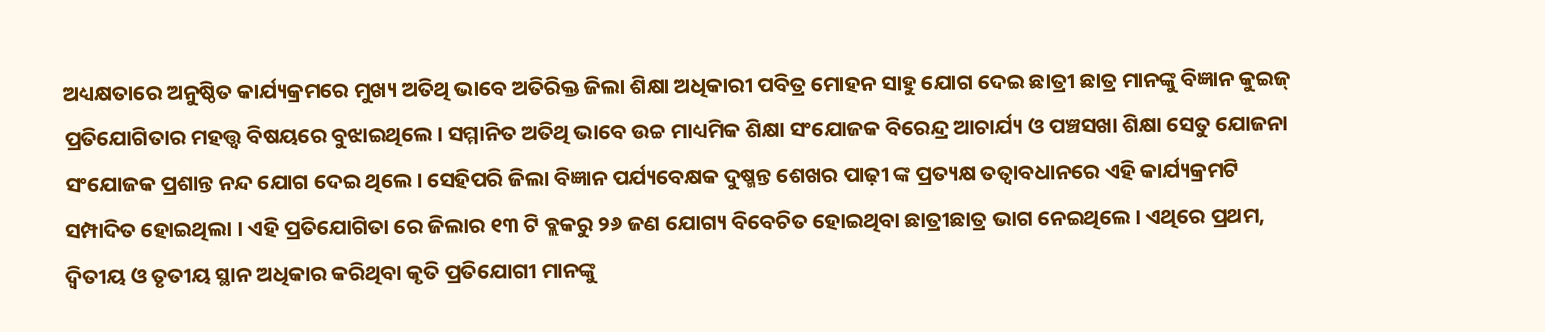ଅଧ୍ୟକ୍ଷତାରେ ଅନୁଷ୍ଠିତ କାର୍ଯ୍ୟକ୍ରମରେ ମୁଖ୍ୟ ଅତିଥି ଭାବେ ଅତିରିକ୍ତ ଜିଲା ଶିକ୍ଷା ଅଧିକାରୀ ପବିତ୍ର ମୋହନ ସାହୁ ଯୋଗ ଦେଇ ଛାତ୍ରୀ ଛାତ୍ର ମାନଙ୍କୁ ବିଜ୍ଞାନ କୁଇଜ୍ ପ୍ରତିଯୋଗିତାର ମହତ୍ତ୍ଵ ବିଷୟରେ ବୁଝାଇଥିଲେ। ସମ୍ମାନିତ ଅତିଥି ଭାବେ ଉଚ୍ଚ ମାଧ୍ୟମିକ ଶିକ୍ଷା ସଂଯୋଜକ ବିରେନ୍ଦ୍ର ଆଚାର୍ଯ୍ୟ ଓ ପଞ୍ଚସଖା ଶିକ୍ଷା ସେତୁ ଯୋଜନା ସଂଯୋଜକ ପ୍ରଶାନ୍ତ ନନ୍ଦ ଯୋଗ ଦେଇ ଥିଲେ। ସେହିପରି ଜିଲା ବିଜ୍ଞାନ ପର୍ଯ୍ୟବେକ୍ଷକ ଦୁଷ୍ମନ୍ତ ଶେଖର ପାଢ଼ୀ ଙ୍କ ପ୍ରତ୍ୟକ୍ଷ ତତ୍ବାବଧାନରେ ଏହି କାର୍ଯ୍ୟକ୍ରମଟି ସମ୍ପାଦିତ ହୋଇଥିଲା । ଏହି ପ୍ରତିଯୋଗିତା ରେ ଜିଲାର ୧୩ ଟି ବ୍ଲକରୁ ୨୬ ଜଣ ଯୋଗ୍ୟ ବିବେଚିତ ହୋଇଥିବା ଛାତ୍ରୀଛାତ୍ର ଭାଗ ନେଇଥିଲେ। ଏଥିରେ ପ୍ରଥମ, ଦ୍ଵିତୀୟ ଓ ତୃତୀୟ ସ୍ଥାନ ଅଧିକାର କରିଥିବା କୃତି ପ୍ରତିଯୋଗୀ ମାନଙ୍କୁ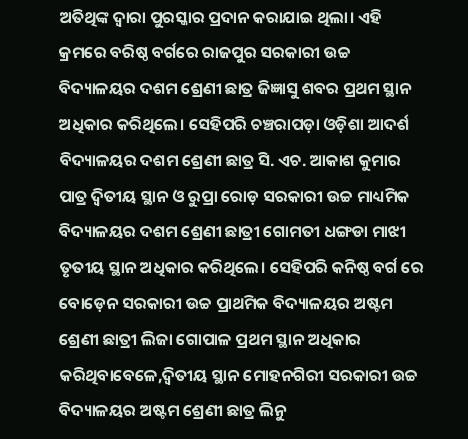ଅତିଥିଙ୍କ ଦ୍ୱାରା ପୁରସ୍କାର ପ୍ରଦାନ କରାଯାଇ ଥିଲା। ଏହି କ୍ରମରେ ବରିଷ୍ଠ ବର୍ଗରେ ରାଜପୁର ସରକାରୀ ଉଚ୍ଚ ବିଦ୍ୟାଳୟର ଦଶମ ଶ୍ରେଣୀ ଛାତ୍ର ଜିଜ୍ଞାସୁ ଶବର ପ୍ରଥମ ସ୍ଥାନ ଅଧିକାର କରିଥିଲେ। ସେହିପରି ଚଞ୍ଚରାପଡ଼ା ଓଡ଼ିଶା ଆଦର୍ଶ ବିଦ୍ୟାଳୟର ଦଶମ ଶ୍ରେଣୀ ଛାତ୍ର ସି. ଏଚ. ଆକାଶ କୁମାର ପାତ୍ର ଦ୍ଵିତୀୟ ସ୍ଥାନ ଓ ରୁପ୍ରା ରୋଡ଼ ସରକାରୀ ଉଚ୍ଚ ମାଧ୍ୟମିକ ବିଦ୍ୟାଳୟର ଦଶମ ଶ୍ରେଣୀ ଛାତ୍ରୀ ଗୋମତୀ ଧଙ୍ଗଡା ମାଝୀ ତୃତୀୟ ସ୍ଥାନ ଅଧିକାର କରିଥିଲେ। ସେହିପରି କନିଷ୍ଠ ବର୍ଗ ରେ ବୋଡ଼େନ ସରକାରୀ ଉଚ୍ଚ ପ୍ରାଥମିକ ବିଦ୍ୟାଳୟର ଅଷ୍ଟମ ଶ୍ରେଣୀ ଛାତ୍ରୀ ଲିଜା ଗୋପାଳ ପ୍ରଥମ ସ୍ଥାନ ଅଧିକାର କରିଥିବାବେଳେ,ଦ୍ଵିତୀୟ ସ୍ଥାନ ମୋହନଗିରୀ ସରକାରୀ ଉଚ୍ଚ ବିଦ୍ୟାଳୟର ଅଷ୍ଟମ ଶ୍ରେଣୀ ଛାତ୍ର ଲିନୁ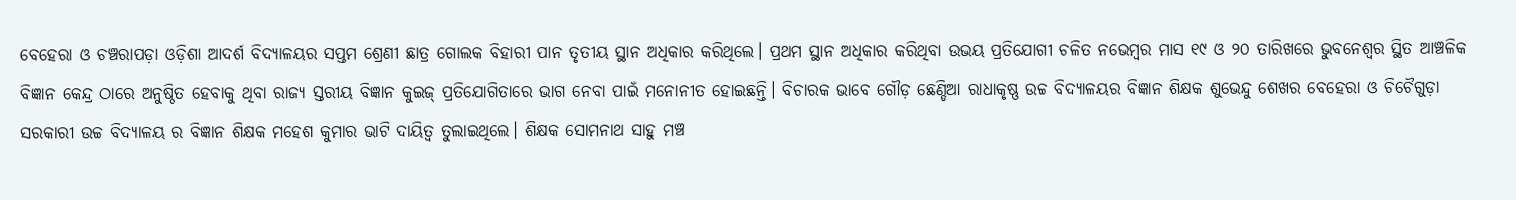ବେହେରା ଓ ଚଞ୍ଚରାପଡ଼ା ଓଡ଼ିଶା ଆଦର୍ଶ ବିଦ୍ୟାଳୟର ସପ୍ତମ ଶ୍ରେଣୀ ଛାତ୍ର ଗୋଲକ ବିହାରୀ ପାନ ତୃତୀୟ ସ୍ଥାନ ଅଧିକାର କରିଥିଲେ। ପ୍ରଥମ ସ୍ଥାନ ଅଧିକାର କରିଥିବା ଉଭୟ ପ୍ରତିଯୋଗୀ ଚଳିତ ନଭେମ୍ବର ମାସ ୧୯ ଓ ୨୦ ତାରିଖରେ ଭୁବନେଶ୍ଵର ସ୍ଥିତ ଆଞ୍ଚଳିକ ବିଜ୍ଞାନ କେନ୍ଦ୍ର ଠାରେ ଅନୁଷ୍ଠିତ ହେବାକୁ ଥିବା ରାଜ୍ୟ ସ୍ତରୀୟ ବିଜ୍ଞାନ କୁଇଜ୍ ପ୍ରତିଯୋଗିତାରେ ଭାଗ ନେବା ପାଇଁ ମନୋନୀତ ହୋଇଛନ୍ତି। ବିଚାରକ ଭାବେ ଗୌଡ଼ ଛେଣ୍ଡିଆ ରାଧାକୃଷ୍ଣ ଉଚ୍ଚ ବିଦ୍ୟାଳୟର ବିଜ୍ଞାନ ଶିକ୍ଷକ ଶୁଭେନ୍ଦୁ ଶେଖର ବେହେରା ଓ ଚିଚୈଗୁଡ଼ା ସରକାରୀ ଉଚ୍ଚ ବିଦ୍ୟାଳୟ ର ବିଜ୍ଞାନ ଶିକ୍ଷକ ମହେଶ କୁମାର ଭାଟି ଦାୟିତ୍ବ ତୁଲାଇଥିଲେ। ଶିକ୍ଷକ ସୋମନାଥ ସାହୁ ମଞ୍ଚ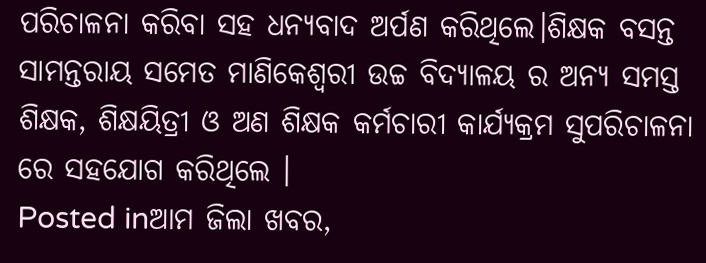ପରିଚାଳନା କରିବା ସହ ଧନ୍ୟବାଦ ଅର୍ପଣ କରିଥିଲେ।ଶିକ୍ଷକ ବସନ୍ତ ସାମନ୍ତରାୟ ସମେତ ମାଣିକେଶ୍ଵରୀ ଉଚ୍ଚ ବିଦ୍ୟାଳୟ ର ଅନ୍ୟ ସମସ୍ତ ଶିକ୍ଷକ, ଶିକ୍ଷୟିତ୍ରୀ ଓ ଅଣ ଶିକ୍ଷକ କର୍ମଚାରୀ କାର୍ଯ୍ୟକ୍ରମ ସୁପରିଚାଳନା ରେ ସହଯୋଗ କରିଥିଲେ ।
Posted inଆମ ଜିଲା ଖବର,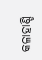କଳାହାଣ୍ଡି